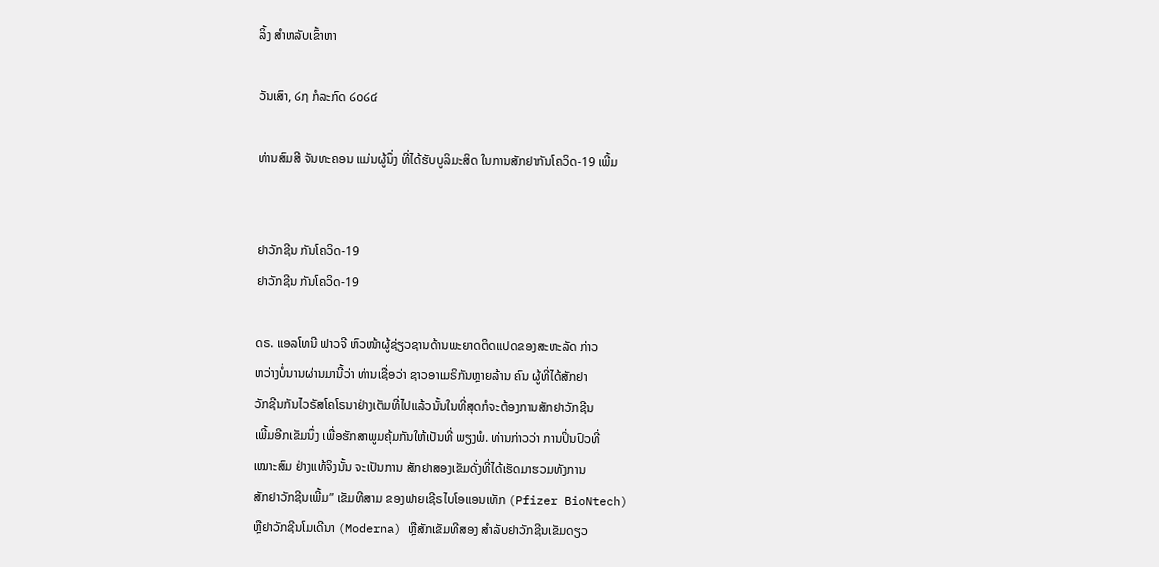ລິ້ງ ສຳຫລັບເຂົ້າຫາ

ວັນເສົາ, ໒໗ ກໍລະກົດ ໒໐໒໔

ທ່ານສົມສີ ຈັນທະຄອນ ແມ່ນຜູ້ນຶ່ງ ທີ່ໄດ້ຮັບບູລິມະສິດ ໃນການສັກຢາກັນໂຄວິດ-19 ເພີ້ມ


ຢາວັກຊີນ ກັນໂຄວິດ-19
ຢາວັກຊີນ ກັນໂຄວິດ-19

ດຣ. ແອລໂທນີ ຟາວຈີ ຫົວໜ້າຜູ້ຊ່ຽວຊານດ້ານພະຍາດຕິດແປດຂອງສະຫະລັດ ກ່າວ
ຫວ່າງບໍ່ນານຜ່ານມານີ້ວ່າ ທ່ານເຊື່ອວ່າ ຊາວອາເມຣິກັນຫຼາຍລ້ານ ຄົນ ຜູ້ທີ່ໄດ້ສັກຢາ
ວັກຊີນກັນໄວຣັສໂຄໂຣນາຢ່າງເຕັມທີ່ໄປແລ້ວນັ້ນໃນທີ່ສຸດກໍຈະຕ້ອງການສັກຢາວັກຊີນ
ເພີ້ມອີກເຂັມນຶ່ງ ເພື່ອຮັກສາພູມຄຸ້ມກັນໃຫ້ເປັນທີ່ ພຽງພໍ. ທ່ານກ່າວວ່າ ການປິ່ນປົວທີ່
ເໝາະສົມ ຢ່າງແທ້ຈິງນັ້ນ ຈະເປັນການ ສັກຢາສອງເຂັມດັ່ງທີ່ໄດ້ເຮັດມາຮວມທັງການ
ສັກຢາວັກຊີນເພີ້ມ” ເຂັມທີສາມ ຂອງຟາຍເຊີຣໄບໂອແອນເທັກ (Pfizer BioNtech)
ຫຼືຢາວັກຊີນໂມເດີນາ (Moderna) ຫຼືສັກເຂັມທີສອງ ສໍາລັບຢາວັກຊີນເຂັມດຽວ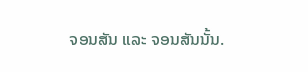ຈອນສັນ ແລະ ຈອນສັນນັ້ນ.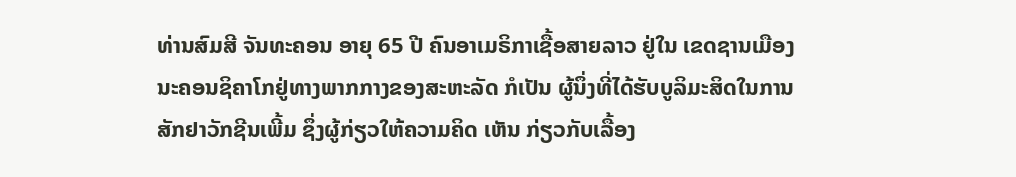ທ່ານສົມສີ ຈັນທະຄອນ ອາຍຸ 65 ປີ ຄົນອາເມຣິກາເຊື້ອສາຍລາວ ຢູ່ໃນ ເຂດຊານເມືອງ
ນະຄອນຊິຄາໂກຢູ່ທາງພາກກາງຂອງສະຫະລັດ ກໍເປັນ ຜູ້ນຶ່ງທີ່ໄດ້ຮັບບູລິມະສິດໃນການ
ສັກຢາວັກຊີນເພີ້ມ ຊຶ່ງຜູ້ກ່ຽວໃຫ້ຄວາມຄິດ ເຫັນ ກ່ຽວກັບເລື້ອງ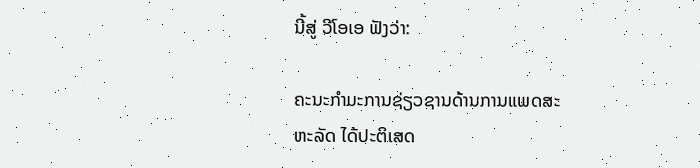ນີ້ສູ່ ວີໂອເອ ຟັງວ່າ:

ຄະນະກຳມະການຊ່ຽວຊານດ້ານການແພດສະຫະລັດ ໄດ້ປະຕິເສດ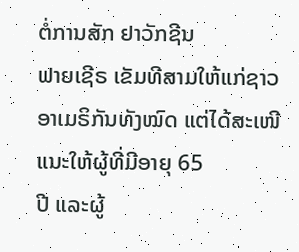ຕໍ່ການສັກ ຢາວັກຊີນ
ຟາຍເຊີຣ ເຂັມທີສາມໃຫ້ແກ່ຊາວອາເມຣິກັນທັງໝົດ ແຕ່ໄດ້ສະເໜີແນະໃຫ້ຜູ້ທີ່ມີອາຍຸ 65
ປີ ແລະຜູ້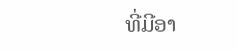ທີ່ມີອາ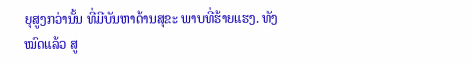ຍຸສູງກວ່ານັ້ນ ທີ່ມີບັນຫາດ້ານສຸຂະ ພາບທີ່ຮ້າຍແຮງ. ທັງໝົດແລ້ວ ສູ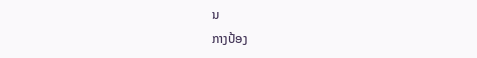ນ
ກາງປ້ອງ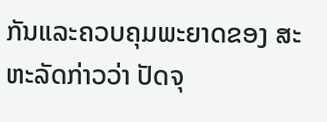ກັນແລະຄວບຄຸມພະຍາດຂອງ ສະຫະລັດກ່າວວ່າ ປັດຈຸ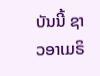ບັນນີ້ ຊາວອາເມຣິ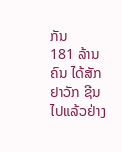ກັນ
181 ລ້ານຄົນ ໄດ້ສັກຢາວັກ ຊີນໄປແລ້ວຢ່າງ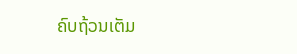ຄົບຖ້ວນເຕັມ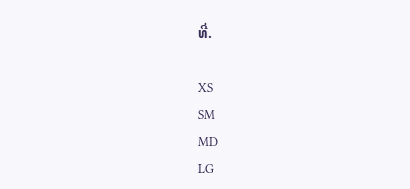ທີ່.

XS
SM
MD
LG